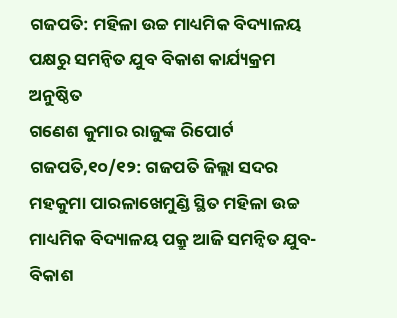ଗଜପତି: ମହିଳା ଉଚ୍ଚ ମାଧ୍ୟମିକ ବିଦ୍ୟାଳୟ ପକ୍ଷରୁ ସମନ୍ଵିତ ଯୁବ ବିକାଶ କାର୍ଯ୍ୟକ୍ରମ ଅନୁଷ୍ଠିତ
ଗଣେଶ କୁମାର ରାଜୁଙ୍କ ରିପୋର୍ଟ
ଗଜପତି,୧୦/୧୨: ଗଜପତି ଜିଲ୍ଲା ସଦର ମହକୁମା ପାରଳାଖେମୁଣ୍ଡି ସ୍ଥିତ ମହିଳା ଉଚ୍ଚ ମାଧ୍ୟମିକ ବିଦ୍ୟାଳୟ ପକ୍ରୁ ଆଜି ସମନ୍ୱିତ ଯୁବ-ବିକାଶ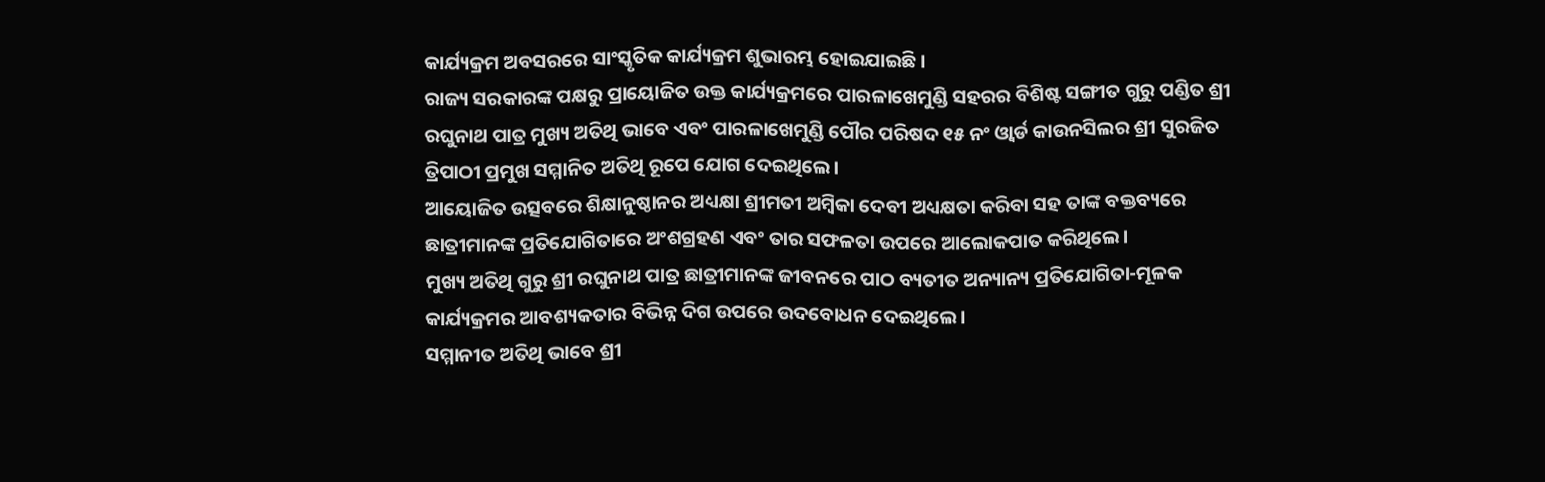କାର୍ଯ୍ୟକ୍ରମ ଅବସରରେ ସାଂସ୍କୃତିକ କାର୍ଯ୍ୟକ୍ରମ ଶୁଭାରମ୍ଭ ହୋଇଯାଇଛି ।
ରାଜ୍ୟ ସରକାରଙ୍କ ପକ୍ଷରୁ ପ୍ରାୟୋଜିତ ଉକ୍ତ କାର୍ଯ୍ୟକ୍ରମରେ ପାରଳାଖେମୁଣ୍ଡି ସହରର ବିଶିଷ୍ଟ ସଙ୍ଗୀତ ଗୁରୁ ପଣ୍ଡିତ ଶ୍ରୀ ରଘୁନାଥ ପାତ୍ର ମୁଖ୍ୟ ଅତିଥି ଭାବେ ଏବଂ ପାରଳାଖେମୁଣ୍ଡି ପୌର ପରିଷଦ ୧୫ ନଂ ଓ୍ବାର୍ଡ କାଉନସିଲର ଶ୍ରୀ ସୁରଜିତ ତ୍ରିପାଠୀ ପ୍ରମୁଖ ସମ୍ମାନିତ ଅତିଥି ରୂପେ ଯୋଗ ଦେଇଥିଲେ।
ଆୟୋଜିତ ଉତ୍ସବରେ ଶିକ୍ଷାନୁଷ୍ଠାନର ଅଧ୍ୟକ୍ଷା ଶ୍ରୀମତୀ ଅମ୍ବିକା ଦେବୀ ଅଧ୍ୟକ୍ଷତା କରିବା ସହ ତାଙ୍କ ବକ୍ତବ୍ୟରେ ଛାତ୍ରୀମାନଙ୍କ ପ୍ରତିଯୋଗିତାରେ ଅଂଶଗ୍ରହଣ ଏବଂ ତାର ସଫଳତା ଉପରେ ଆଲୋକପାତ କରିଥିଲେ।
ମୁଖ୍ୟ ଅତିଥି ଗୁରୁ ଶ୍ରୀ ରଘୁନାଥ ପାତ୍ର ଛାତ୍ରୀମାନଙ୍କ ଜୀବନରେ ପାଠ ବ୍ୟତୀତ ଅନ୍ୟାନ୍ୟ ପ୍ରତିଯୋଗିତା-ମୂଳକ କାର୍ଯ୍ୟକ୍ରମର ଆବଶ୍ୟକତାର ବିଭିନ୍ନ ଦିଗ ଉପରେ ଉଦବୋଧନ ଦେଇଥିଲେ।
ସମ୍ମାନୀତ ଅତିଥି ଭାବେ ଶ୍ରୀ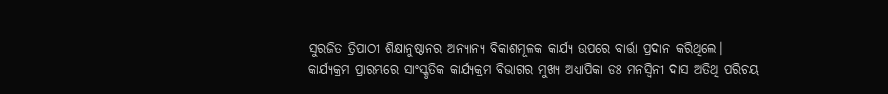ସୁରଜିତ ତ୍ରିପାଠୀ ଶିକ୍ଷାନୁଷ୍ଠାନର ଅନ୍ୟାନ୍ୟ ବିକାଶମୂଳକ କାର୍ଯ୍ୟ ଉପରେ ବାର୍ତ୍ତା ପ୍ରଦାନ କରିଥିଲେ।
କାର୍ଯ୍ୟକ୍ରମ ପ୍ରାରମ୍ଭରେ ସାଂସ୍କୃତିକ କାର୍ଯ୍ୟକ୍ରମ ବିଭାଗର ମୁଖ୍ୟ ଅଧ୍ୟାପିକା ଡଃ ମନସ୍ବିନୀ ଦାସ ଅତିଥି ପରିଚୟ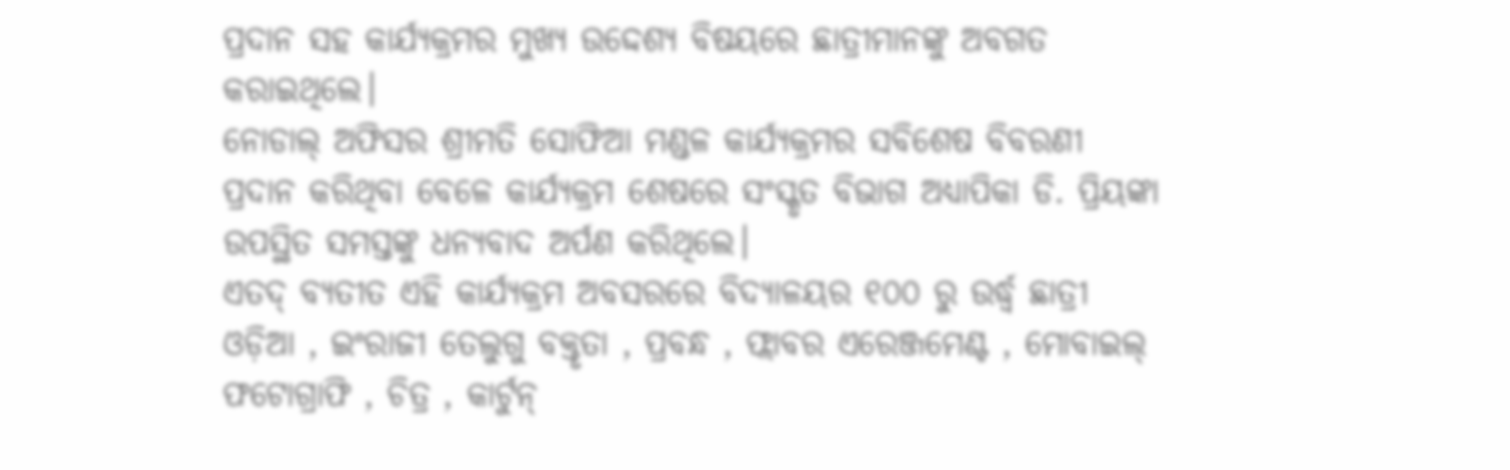ପ୍ରଦାନ ସହ କାର୍ଯ୍ୟକ୍ରମର ମୁଖ୍ୟ ଉଦ୍ଦେଶ୍ୟ ବିଷୟରେ ଛାତ୍ରୀମାନଙ୍କୁ ଅବଗତ କରାଇଥିଲେ।
ନୋଡାଲ୍ ଅଫିସର ଶ୍ରୀମତି ସୋଫିଆ ମଣ୍ଡଳ କାର୍ଯ୍ୟକ୍ରମର ସବିଶେଷ ବିବରଣୀ ପ୍ରଦାନ କରିଥିବା ବେଳେ କାର୍ଯ୍ୟକ୍ରମ ଶେଷରେ ସଂସ୍କୃତ ବିଭାଗ ଅଧ୍ୟାପିକା ଡି. ପ୍ରିୟଙ୍କା ଉପସ୍ଥିତ ସମସ୍ତଙ୍କୁ ଧନ୍ୟବାଦ ଅର୍ପଣ କରିଥିଲେ।
ଏତଦ୍ ବ୍ୟତୀତ ଏହି କାର୍ଯ୍ୟକ୍ରମ ଅବସରରେ ବିଦ୍ୟାଳୟର ୧୦୦ ରୁ ଉର୍ଦ୍ଧ୍ଵ ଛାତ୍ରୀ ଓଡ଼ିଆ , ଇଂରାଜୀ ତେଲୁଗୁ ବକ୍ତୃତା , ପ୍ରବନ୍ଧ , ଫ୍ଲାବର ଏରେଞ୍ଜମେଣ୍ଟ , ମୋବାଇଲ୍ ଫଟୋଗ୍ରାଫି , ଚିତ୍ର , କାର୍ଟୁନ୍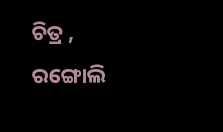ଚିତ୍ର , ରଙ୍ଗୋଲି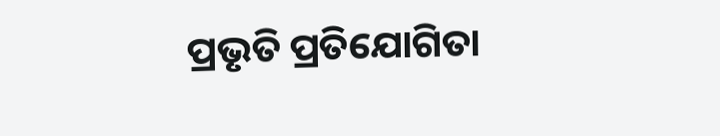ପ୍ରଭୃତି ପ୍ରତିଯୋଗିତା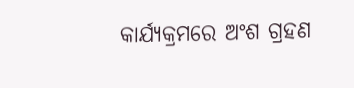କାର୍ଯ୍ୟକ୍ରମରେ ଅଂଶ ଗ୍ରହଣ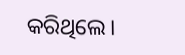କରିଥିଲେ।